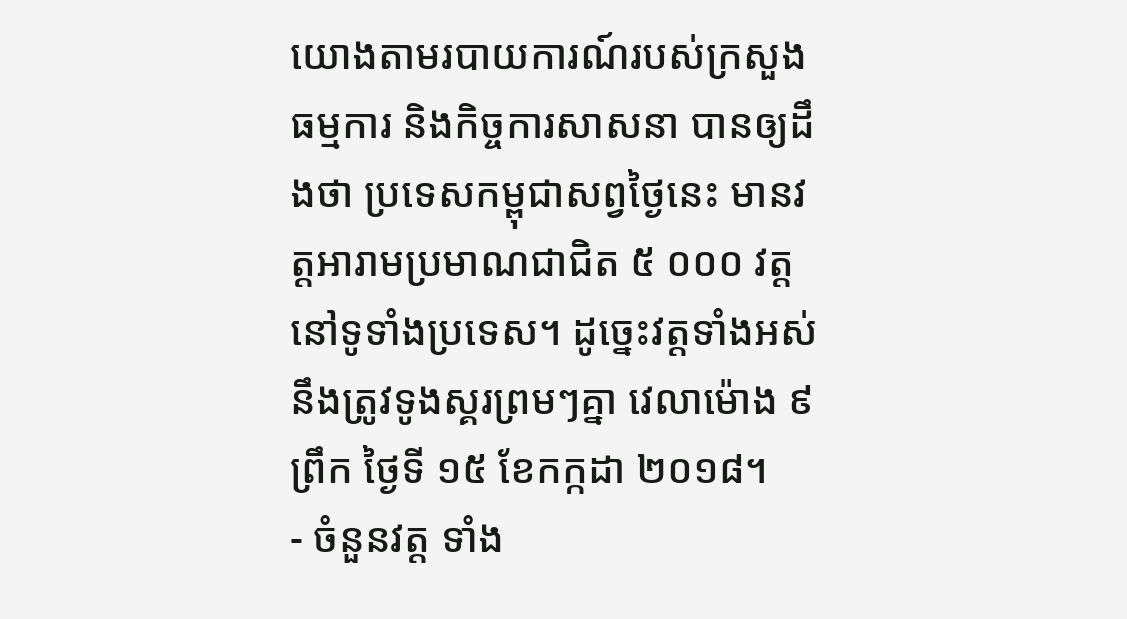យោងតាមរបាយការណ៍របស់ក្រសួងធម្មការ និងកិច្ចការសាសនា បានឲ្យដឹងថា ប្រទេសកម្ពុជាសព្វថ្ងៃនេះ មានវត្តអារាមប្រមាណជាជិត ៥ ០០០ វត្ត នៅទូទាំងប្រទេស។ ដូច្នេះវត្តទាំងអស់នឹងត្រូវទូងស្គរព្រមៗគ្នា វេលាម៉ោង ៩ ព្រឹក ថ្ងៃទី ១៥ ខែកក្កដា ២០១៨។
- ចំនួនវត្ត ទាំង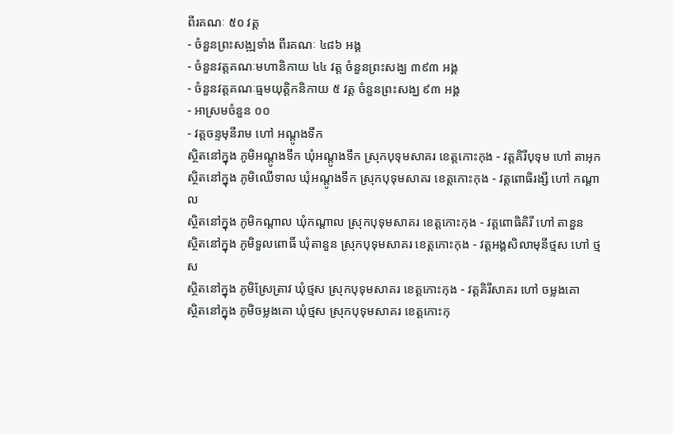ពីរគណៈ ៥០ វត្ត
- ចំនួនព្រះសង្ឍទាំង ពីរគណៈ ៤៨៦ អង្គ
- ចំនួនវត្តគណៈមហានិកាយ ៤៤ វត្ត ចំនួនព្រះសង្ឃ ៣៩៣ អង្គ
- ចំនួនវត្តគណៈធ្មមយុត្តិកនិកាយ ៥ វត្ត ចំនួនព្រះសង្ឃ ៩៣ អង្គ
- អាស្រមចំនួន ០០
- វត្តចន្ទមុនីរាម ហៅ អណ្តូងទឹក
ស្ថិតនៅក្នុង ភូមិអណ្តូងទឹក ឃុំអណ្តូងទឹក ស្រុកបុទុមសាគរ ខេត្តកោះកុង - វត្តគិរីបុទុម ហៅ តាអុក
ស្ថិតនៅក្នុង ភូមិឈើទាល ឃុំអណ្តូងទឹក ស្រុកបុទុមសាគរ ខេត្តកោះកុង - វត្តពោធិរង្សី ហៅ កណ្តាល
ស្ថិតនៅក្នុង ភូមិកណ្តាល ឃុំកណ្តាល ស្រុកបុទុមសាគរ ខេត្តកោះកុង - វត្តពោធិគិរី ហៅ តានួន
ស្ថិតនៅក្នុង ភូមិទួលពោធិ៍ ឃុំតានួន ស្រុកបុទុមសាគរ ខេត្តកោះកុង - វត្តអង្គសិលាមុនីថ្មស ហៅ ថ្មស
ស្ថិតនៅក្នុង ភូមិស្រែត្រាវ ឃុំថ្មស ស្រុកបុទុមសាគរ ខេត្តកោះកុង - វត្តគិរីសាគរ ហៅ ចម្លងគោ
ស្ថិតនៅក្នុង ភូមិចម្លងគោ ឃុំថ្មស ស្រុកបុទុមសាគរ ខេត្តកោះកុ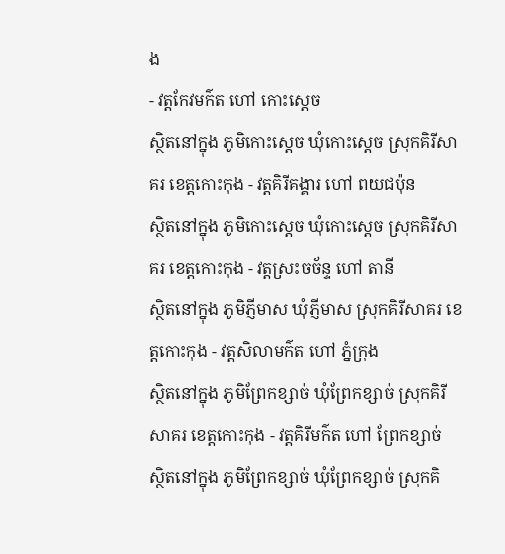ង
- វត្តកែវមក៌ត ហៅ កោះស្តេច
ស្ថិតនៅក្នុង ភូមិកោះស្តេច ឃុំកោះស្តេច ស្រុកគិរីសាគរ ខេត្តកោះកុង - វត្តគិរីគង្គារ ហៅ ពយជប៉ុន
ស្ថិតនៅក្នុង ភូមិកោះស្តេច ឃុំកោះស្តេច ស្រុកគិរីសាគរ ខេត្តកោះកុង - វត្តស្រះចច័ន្ទ ហៅ តានី
ស្ថិតនៅក្នុង ភូមិភ្ញីមាស ឃុំភ្ញីមាស ស្រុកគិរីសាគរ ខេត្តកោះកុង - វត្តសិលាមក៌ត ហៅ ភ្នំក្រុង
ស្ថិតនៅក្នុង ភូមិព្រែកខ្សាច់ ឃុំព្រែកខ្សាច់ ស្រុកគិរីសាគរ ខេត្តកោះកុង - វត្តគិរីមក៌ត ហៅ ព្រែកខ្សាច់
ស្ថិតនៅក្នុង ភូមិព្រែកខ្សាច់ ឃុំព្រែកខ្សាច់ ស្រុកគិ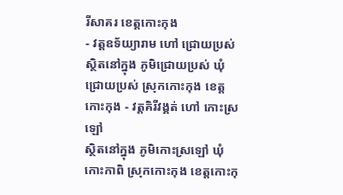រីសាគរ ខេត្តកោះកុង
- វត្តឧទ័យ្យារាម ហៅ ជ្រោយប្រស់
ស្ថិតនៅក្នុង ភូមិជ្រោយប្រស់ ឃុំជ្រោយប្រស់ ស្រុកកោះកុង ខេត្តកោះកុង - វត្តគិរីវង្គត់ ហៅ កោះស្រឡៅ
ស្ថិតនៅក្នុង ភូមិកោះស្រឡៅ ឃុំកោះកាពិ ស្រុកកោះកុង ខេត្តកោះកុ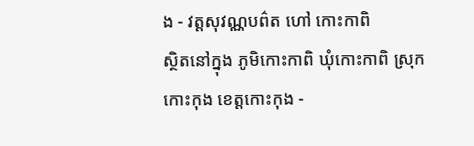ង - វត្តសុវណ្ណបព៌ត ហៅ កោះកាពិ
ស្ថិតនៅក្នុង ភូមិកោះកាពិ ឃុំកោះកាពិ ស្រុកកោះកុង ខេត្តកោះកុង -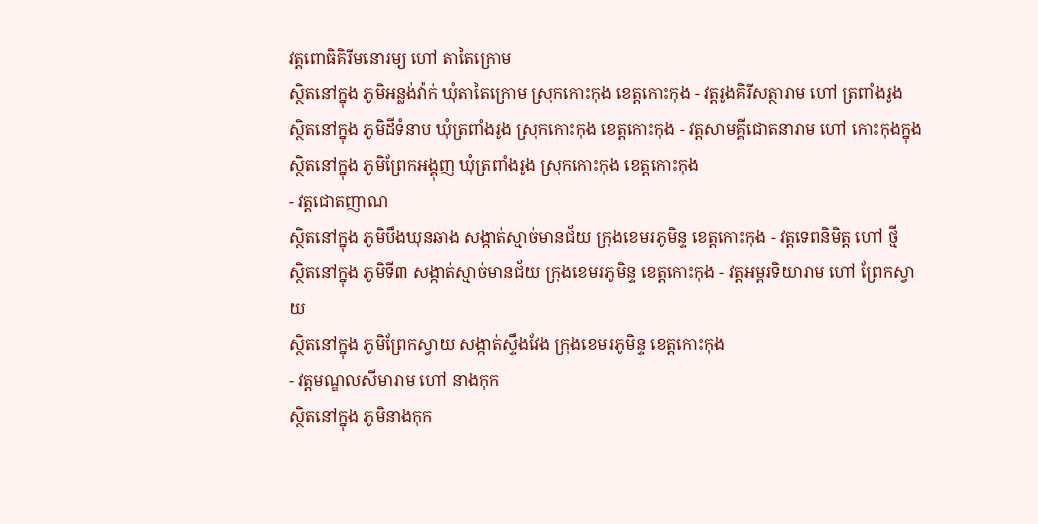វត្តពោធិគិរីមនោរម្យ ហៅ តាតៃក្រោម
ស្ថិតនៅក្នុង ភូមិអន្លង់វ៉ាក់ ឃុំតាតៃក្រោម ស្រុកកោះកុង ខេត្តកោះកុង - វត្តរូងគិរីសត្ថារាម ហៅ ត្រពាំងរូង
ស្ថិតនៅក្នុង ភូមិដីទំនាប ឃុំត្រពាំងរូង ស្រុកកោះកុង ខេត្តកោះកុង - វត្តសាមគ្គីជោតនារាម ហៅ កោះកុងក្នុង
ស្ថិតនៅក្នុង ភូមិព្រែកអង្គុញ ឃុំត្រពាំងរូង ស្រុកកោះកុង ខេត្តកោះកុង
- វត្តជោតញាណ
ស្ថិតនៅក្នុង ភូមិបឹងឃុនឆាង សង្កាត់ស្មាច់មានជ័យ ក្រុងខេមរភូមិន្ទ ខេត្តកោះកុង - វត្តទេពនិមិត្ត ហៅ ថ្មី
ស្ថិតនៅក្នុង ភូមិទី៣ សង្កាត់ស្មាច់មានជ័យ ក្រុងខេមរភូមិន្ទ ខេត្តកោះកុង - វត្តអម្ពរទិយារាម ហៅ ព្រែកស្វាយ
ស្ថិតនៅក្នុង ភូមិព្រែកស្វាយ សង្កាត់ស្ទឹងវែង ក្រុងខេមរភូមិន្ទ ខេត្តកោះកុង
- វត្តមណ្ឌលសីមារាម ហៅ នាងកុក
ស្ថិតនៅក្នុង ភូមិនាងកុក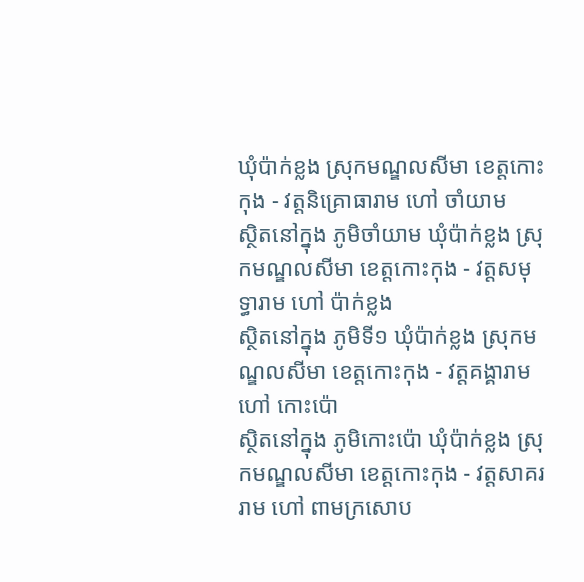ឃុំប៉ាក់ខ្លង ស្រុកមណ្ឌលសីមា ខេត្តកោះកុង - វត្តនិគ្រោធារាម ហៅ ចាំយាម
ស្ថិតនៅក្នុង ភូមិចាំយាម ឃុំប៉ាក់ខ្លង ស្រុកមណ្ឌលសីមា ខេត្តកោះកុង - វត្តសមុទ្ធារាម ហៅ ប៉ាក់ខ្លង
ស្ថិតនៅក្នុង ភូមិទី១ ឃុំប៉ាក់ខ្លង ស្រុកមណ្ឌលសីមា ខេត្តកោះកុង - វត្តគង្គារាម ហៅ កោះប៉ោ
ស្ថិតនៅក្នុង ភូមិកោះប៉ោ ឃុំប៉ាក់ខ្លង ស្រុកមណ្ឌលសីមា ខេត្តកោះកុង - វត្តសាគររាម ហៅ ពាមក្រសោប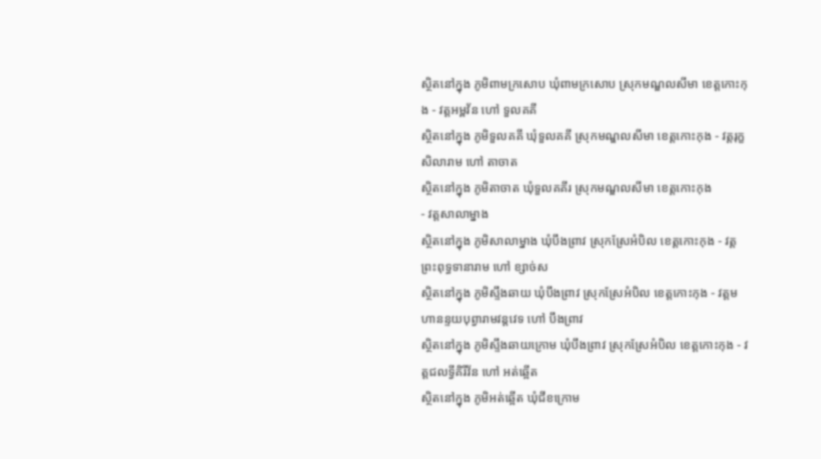ស្ថិតនៅក្នុង ភូមិពាមក្រសោប ឃុំពាមក្រសោប ស្រុកមណ្ឌលសីមា ខេត្តកោះកុង - វត្តអម្ពវ័ន ហៅ ទួលគគី
ស្ថិតនៅក្នុង ភូមិទួលគគី ឃុំទួលគគី ស្រុកមណ្ឌលសីមា ខេត្តកោះកុង - វត្តរុក្ខសិលារាម ហៅ តាចាត
ស្ថិតនៅក្នុង ភូមិតាចាត ឃុំទួលគគីរ ស្រុកមណ្ឌលសីមា ខេត្តកោះកុង
- វត្តសាលាម្នាង
ស្ថិតនៅក្នុង ភូមិសាលាម្នាង ឃុំបឹងព្រាវ ស្រុកស្រែអំបិល ខេត្តកោះកុង - វត្តព្រះពុទ្ធទានារាម ហៅ ខ្សាច់ស
ស្ថិតនៅក្នុង ភូមិស្ទឹងឆាយ ឃុំបឹងព្រាវ ស្រុកស្រែអំបិល ខេត្តកោះកុង - វត្តមហានន្ទយបុព្វារាមវន្តវេទ ហៅ បឹងព្រាវ
ស្ថិតនៅក្នុង ភូមិស្ទឹងឆាយក្រោម ឃុំបឹងព្រាវ ស្រុកស្រែអំបិល ខេត្តកោះកុង - វត្តជលទ្វីគិរីវ័ន ហៅ អត់ឆ្អើត
ស្ថិតនៅក្នុង ភូមិអត់ឆ្អើត ឃុំជីខក្រោម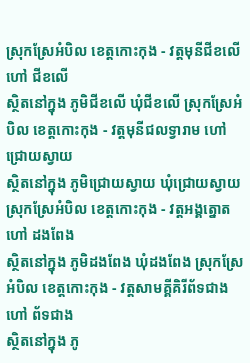ស្រុកស្រែអំបិល ខេត្តកោះកុង - វត្តមុនីជីខលើ ហៅ ជីខលើ
ស្ថិតនៅក្នុង ភូមិជីខលើ ឃុំជីខលើ ស្រុកស្រែអំបិល ខេត្តកោះកុង - វត្តមុនីជលទ្វារាម ហៅ ជ្រោយស្វាយ
ស្ថិតនៅក្នុង ភូមិជ្រោយស្វាយ ឃុំជ្រោយស្វាយ ស្រុកស្រែអំបិល ខេត្តកោះកុង - វត្តអង្គត្នោត ហៅ ដងពែង
ស្ថិតនៅក្នុង ភូមិដងពែង ឃុំដងពែង ស្រុកស្រែអំបិល ខេត្តកោះកុង - វត្តសាមគ្គីគិរីព័ទជាង ហៅ ព័ទជាង
ស្ថិតនៅក្នុង ភូ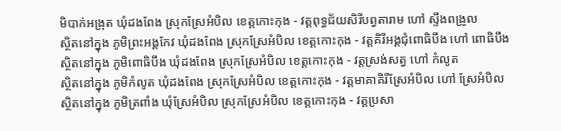មិបាក់អង្រុត ឃុំដងពែង ស្រុកស្រែអំបិល ខេត្តកោះកុង - វត្តពុទ្ធជ័យសិរីបព្វតារាម ហៅ ស្ទឹងពង្រូល
ស្ថិតនៅក្នុង ភូមិព្រះអង្គកែវ ឃុំដងពែង ស្រុកស្រែអំបិល ខេត្តកោះកុង - វត្តគិរីអង្គជុំពោធិបឹង ហៅ ពោធិបឹង
ស្ថិតនៅក្នុង ភូមិពោធិបឹង ឃុំដងពែង ស្រុកស្រែអំបិល ខេត្តកោះកុង - វត្តស្រង់សត្វ ហៅ កំលូត
ស្ថិតនៅក្នុង ភូមិកំលូត ឃុំដងពែង ស្រុកស្រែអំបិល ខេត្តកោះកុង - វត្តមាគាគិរីស្រែអំបិល ហៅ ស្រែអំបិល
ស្ថិតនៅក្នុង ភូមិត្រពាំង ឃុំស្រែអំបិល ស្រុកស្រែអំបិល ខេត្តកោះកុង - វត្តប្រសា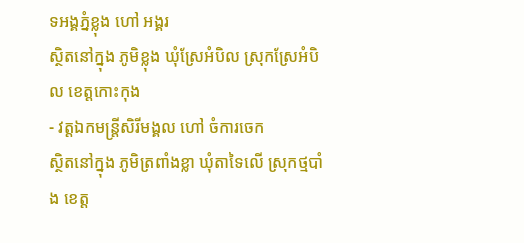ទអង្គភ្នំខ្លុង ហៅ អង្គរ
ស្ថិតនៅក្នុង ភូមិខ្លុង ឃុំស្រែអំបិល ស្រុកស្រែអំបិល ខេត្តកោះកុង
- វត្តឯកមន្ត្រីសិរីមង្គល ហៅ ចំការចេក
ស្ថិតនៅក្នុង ភូមិត្រពាំងខ្លា ឃុំតាទៃលើ ស្រុកថ្មបាំង ខេត្ត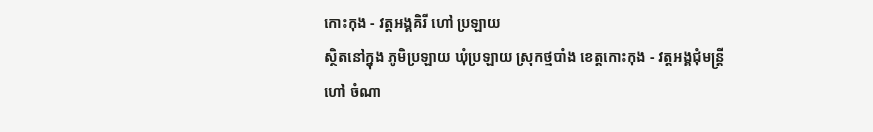កោះកុង - វត្តអង្គគិរី ហៅ ប្រឡាយ
ស្ថិតនៅក្នុង ភូមិប្រឡាយ ឃុំប្រឡាយ ស្រុកថ្មបាំង ខេត្តកោះកុង - វត្តអង្គជុំមន្ត្រី ហៅ ចំណា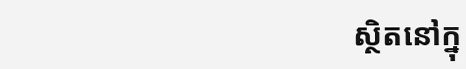ស្ថិតនៅក្នុ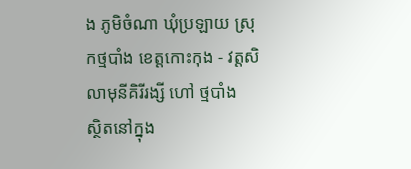ង ភូមិចំណា ឃុំប្រឡាយ ស្រុកថ្មបាំង ខេត្តកោះកុង - វត្តសិលាមុនីគិរីរង្សី ហៅ ថ្មបាំង
ស្ថិតនៅក្នុង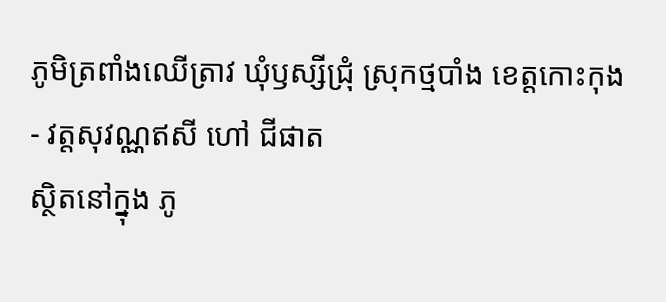ភូមិត្រពាំងឈើត្រាវ ឃុំឫស្សីជ្រុំ ស្រុកថ្មបាំង ខេត្តកោះកុង - វត្តសុវណ្ណឥសី ហៅ ជីផាត
ស្ថិតនៅក្នុង ភូ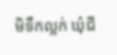មិទឹកល្អក់ ឃុំជី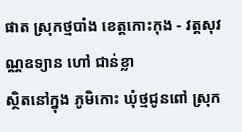ផាត ស្រុកថ្មបាំង ខេត្តកោះកុង - វត្តសុវណ្ណឧទ្យាន ហៅ ជាន់ខ្លា
ស្ថិតនៅក្នុង ភូមិកោះ ឃុំថ្មជូនពៅ ស្រុក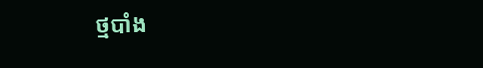ថ្មបាំង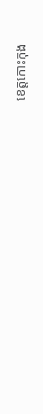ខេត្តកោះកុង